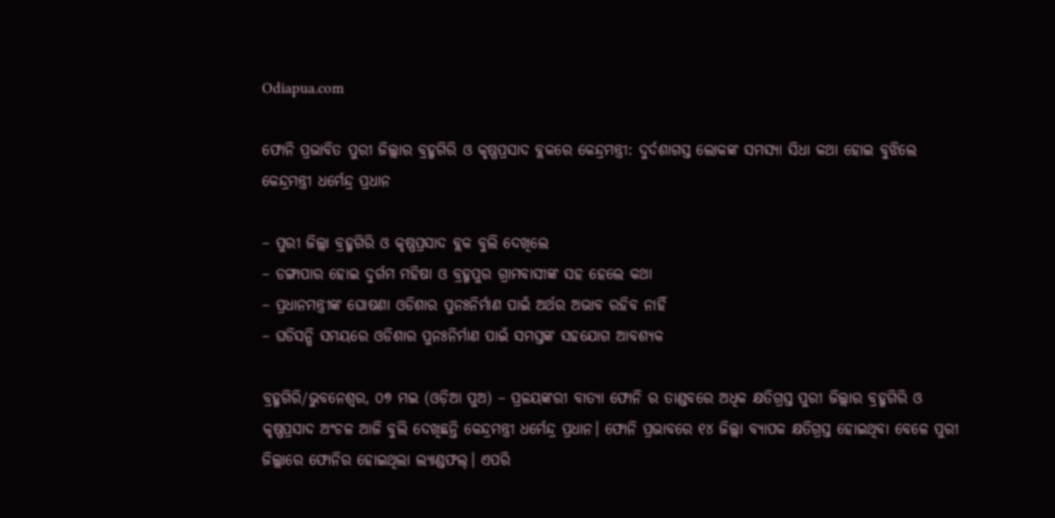Odiapua.com

ଫୋନି ପ୍ରଭାବିତ ପୁରୀ ଜିଲ୍ଲାର ବ୍ରହ୍ମଗିରି ଓ କୃଷ୍ଣପ୍ରସାଦ ବ୍ଲକରେ କେନ୍ଦ୍ରମନ୍ତ୍ରୀ: ଦୁର୍ଦଶାଗସ୍ତ ଲୋକଙ୍କ ସମସ୍ୟା ସିଧା କଥା ହୋଇ ବୁଝିଲେ କେନ୍ଦ୍ରମନ୍ତ୍ରୀ ଧର୍ମେନ୍ଦ୍ର ପ୍ରଧାନ

– ପୁରୀ ଜିଲ୍ଲା ବ୍ରହ୍ମଗିରି ଓ କୃଷ୍ଣପ୍ରସାଦ ବ୍ଲକ ବୁଲି ଦେଖିଲେ
– ଡଙ୍ଗାପାର ହୋଇ ଦୁର୍ଗମ ମହିଷା ଓ ବ୍ରହ୍ମପୁର ଗ୍ରାମବାସୀଙ୍କ ସହ ହେଲେ କଥା
– ପ୍ରଧାନମନ୍ତ୍ରୀଙ୍କ ଘୋଷଣା ଓଡିଶାର ପୁନଃନିର୍ମାଣ ପାଇଁ ଅର୍ଥର ଅଭାବ ରହିବ ନାହିଁ
– ଘଡିସନ୍ଧି ସମୟରେ ଓଡିଶାର ପୁନଃନିର୍ମାଣ ପାଇଁ ସମସ୍ତଙ୍କ ସହଯୋଗ ଆବଶ୍ୟକ

ବ୍ରହ୍ମଗିରି/ଭୁବନେଶ୍ୱର, ୦୭ ମଇ (ଓଡ଼ିଆ ପୁଅ) – ପ୍ରଳୟଙ୍କରୀ ବାତ୍ୟା ଫୋନି ର ତାଣ୍ଡବରେ ଅଧିକ କ୍ଷତିଗ୍ରସ୍ତ ପୁରୀ ଜିଲ୍ଲାର ବ୍ରହ୍ମଗିରି ଓ କୃଷ୍ଣପ୍ରସାଦ ଅଂଚଳ ଆଜି ବୁଲି ଦେଖିଛନ୍ତି କେନ୍ଦ୍ରମନ୍ତ୍ରୀ ଧର୍ମେନ୍ଦ୍ର ପ୍ରଧାନ। ଫୋନି ପ୍ରଭାବରେ ୧୪ ଜିଲ୍ଲା ବ୍ୟାପକ କ୍ଷତିଗ୍ରସ୍ତ ହୋଇଥିବା ବେଳେ ପୁରୀ ଜିଲ୍ଲାରେ ଫୋନିର ହୋଇଥିଲା ଲ୍ୟାଣ୍ଡଫଲ୍। ଏପରି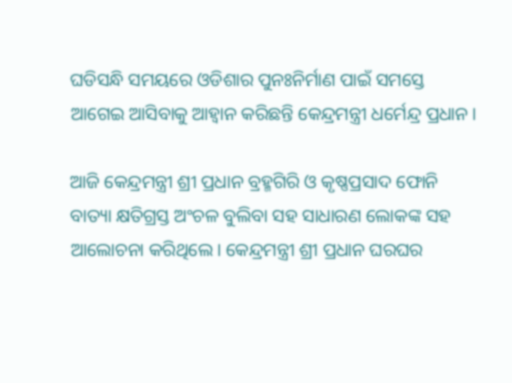ଘଡିସନ୍ଧି ସମୟରେ ଓଡିଶାର ପୁନଃନିର୍ମାଣ ପାଇଁ ସମସ୍ତେ ଆଗେଇ ଆସିବାକୁ ଆହ୍ୱାନ କରିଛନ୍ତି କେନ୍ଦ୍ରମନ୍ତ୍ରୀ ଧର୍ମେନ୍ଦ୍ର ପ୍ରଧାନ।

ଆଜି କେନ୍ଦ୍ରମନ୍ତ୍ରୀ ଶ୍ରୀ ପ୍ରଧାନ ବ୍ରହ୍ମଗିରି ଓ କୃଷ୍ଣପ୍ରସାଦ ଫୋନି ବାତ୍ୟା କ୍ଷତିଗ୍ରସ୍ତ ଅଂଚଳ ବୁଲିବା ସହ ସାଧାରଣ ଲୋକଙ୍କ ସହ ଆଲୋଚନା କରିଥିଲେ। କେନ୍ଦ୍ରମନ୍ତ୍ରୀ ଶ୍ରୀ ପ୍ରଧାନ ଘରଘର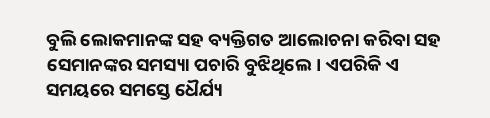ବୁଲି ଲୋକମାନଙ୍କ ସହ ବ୍ୟକ୍ତିଗତ ଆଲୋଚନା କରିବା ସହ ସେମାନଙ୍କର ସମସ୍ୟା ପଚାରି ବୁଝିଥିଲେ। ଏପରିକି ଏ ସମୟରେ ସମସ୍ତେ ଧୈର୍ଯ୍ୟ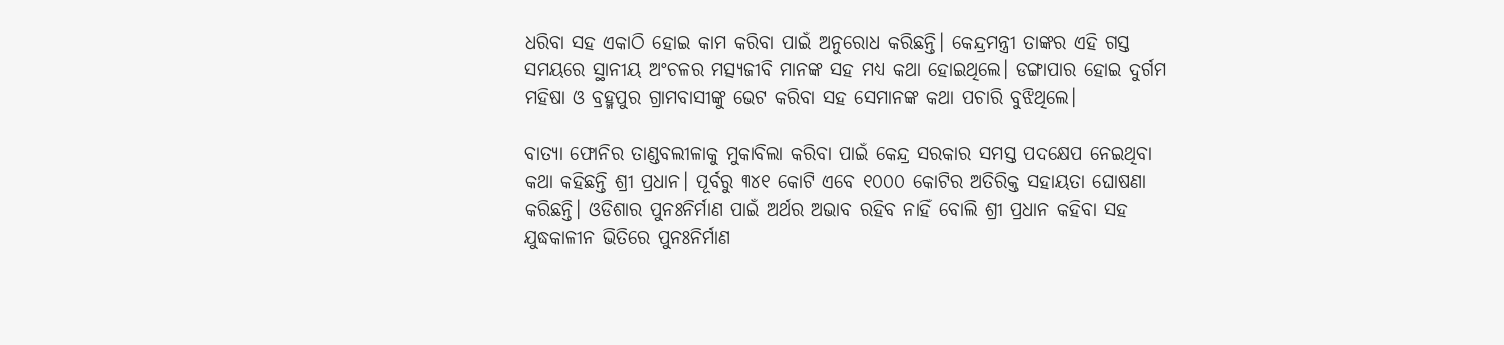ଧରିବା ସହ ଏକାଠି ହୋଇ କାମ କରିବା ପାଇଁ ଅନୁରୋଧ କରିଛନ୍ତି। କେନ୍ଦ୍ରମନ୍ତ୍ରୀ ତାଙ୍କର ଏହି ଗସ୍ତ ସମୟରେ ସ୍ଥାନୀୟ ଅଂଚଳର ମତ୍ସ୍ୟଜୀବି ମାନଙ୍କ ସହ ମଧ୍ୟ କଥା ହୋଇଥିଲେ। ଡଙ୍ଗାପାର ହୋଇ ଦୁର୍ଗମ ମହିଷା ଓ ବ୍ରହ୍ମପୁର ଗ୍ରାମବାସୀଙ୍କୁ ଭେଟ କରିବା ସହ ସେମାନଙ୍କ କଥା ପଚାରି ବୁଝିଥିଲେ।

ବାତ୍ୟା ଫୋନିର ତାଣ୍ଡବଲୀଳାକୁ ମୁକାବିଲା କରିବା ପାଇଁ କେନ୍ଦ୍ର ସରକାର ସମସ୍ତ ପଦକ୍ଷେପ ନେଇଥିବା କଥା କହିଛନ୍ତି ଶ୍ରୀ ପ୍ରଧାନ। ପୂର୍ବରୁ ୩୪୧ କୋଟି ଏବେ ୧୦୦୦ କୋଟିର ଅତିରିକ୍ତ ସହାୟତା ଘୋଷଣା କରିଛନ୍ତି। ଓଡିଶାର ପୁନଃନିର୍ମାଣ ପାଇଁ ଅର୍ଥର ଅଭାବ ରହିବ ନାହିଁ ବୋଲି ଶ୍ରୀ ପ୍ରଧାନ କହିବା ସହ ଯୁଦ୍ଧକାଳୀନ ଭିତିରେ ପୁନଃନିର୍ମାଣ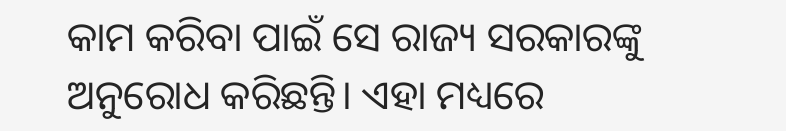କାମ କରିବା ପାଇଁ ସେ ରାଜ୍ୟ ସରକାରଙ୍କୁ ଅନୁରୋଧ କରିଛନ୍ତି। ଏହା ମଧ୍ୟରେ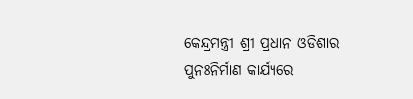କେନ୍ଦ୍ରମନ୍ତ୍ରୀ ଶ୍ରୀ ପ୍ରଧାନ ଓଡିଶାର ପୁନଃନିର୍ମାଣ କାର୍ଯ୍ୟରେ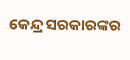କେନ୍ଦ୍ର ସରକାରଙ୍କର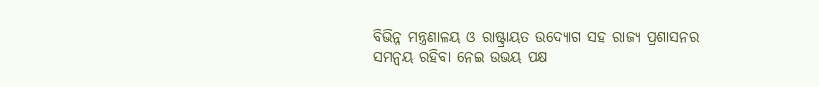ବିଭିନ୍ନ ମନ୍ତ୍ରଣାଳୟ ଓ ରାଷ୍ଟ୍ରାୟତ ଉଦ୍ୟୋଗ ସହ ରାଜ୍ୟ ପ୍ରଶାସନର ସମନ୍ୱୟ ରହିବା ନେଇ ଉଭୟ ପକ୍ଷ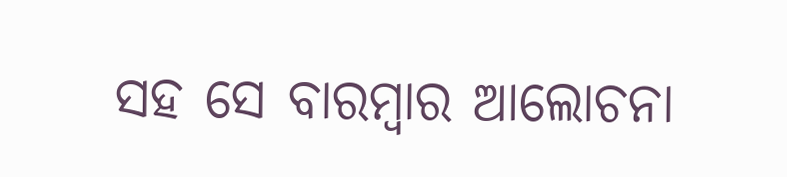ସହ ସେ ବାରମ୍ବାର ଆଲୋଚନା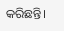କରିଛନ୍ତି।